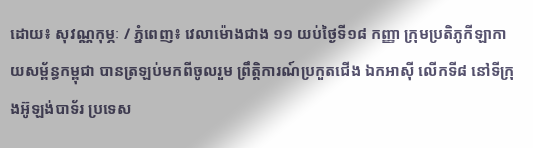ដោយ៖ សុវណ្ណកុម្ភៈ / ភ្នំពេញ៖ វេលាម៉ោងជាង ១១ យប់ថ្ងៃទី១៨ កញ្ញា ក្រុមប្រតិភូកីឡាកាយសម្ព័ន្ធកម្ពុជា បានត្រឡប់មកពីចូលរួម ព្រឹត្តិការណ៍ប្រកួតជើង ឯកអាស៊ី លើកទី៨ នៅទីក្រុងអ៊ូឡង់បាទ័រ ប្រទេស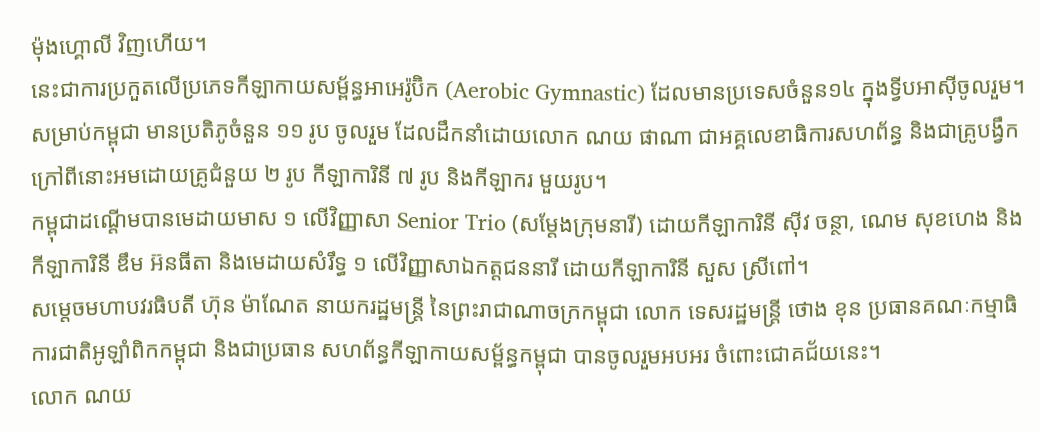ម៉ុងហ្គោលី វិញហើយ។
នេះជាការប្រកួតលើប្រភេទកីឡាកាយសម្ព័ន្ធអាអេរ៉ូប៊ិក (Aerobic Gymnastic) ដែលមានប្រទេសចំនួន១៤ ក្នុងទ្វីបអាស៊ីចូលរួម។ សម្រាប់កម្ពុជា មានប្រតិភូចំនួន ១១ រូប ចូលរួម ដែលដឹកនាំដោយលោក ណយ ផាណា ជាអគ្គលេខាធិការសហព័ន្ធ និងជាគ្រូបង្វឹក ក្រៅពីនោះអមដោយគ្រូជំនួយ ២ រូប កីឡាការិនី ៧ រូប និងកីឡាករ មួយរូប។
កម្ពុជាដណ្ដើមបានមេដាយមាស ១ លើវិញ្ញាសា Senior Trio (សម្ដែងក្រុមនារី) ដោយកីឡាការិនី ស៊ីវ ចន្ថា, ណេម សុខហេង និងកីឡាការិនី ឌឹម អ៊នធីតា និងមេដាយសំរឹទ្ធ ១ លើវិញ្ញាសាឯកត្ដជននារី ដោយកីឡាការិនី សួស ស្រីពៅ។
សម្ដេចមហាបវរធិបតី ហ៊ុន ម៉ាណែត នាយករដ្ឋមន្ត្រី នៃព្រះរាជាណាចក្រកម្ពុជា លោក ទេសរដ្ឋមន្ត្រី ថោង ខុន ប្រធានគណៈកម្មាធិការជាតិអូឡាំពិកកម្ពុជា និងជាប្រធាន សហព័ន្ធកីឡាកាយសម្ព័ន្ធកម្ពុជា បានចូលរួមអបអរ ចំពោះជោគជ័យនេះ។
លោក ណយ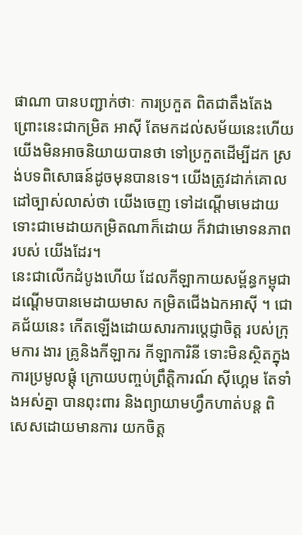ផាណា បានបញ្ជាក់ថាៈ ការប្រកួត ពិតជាតឹងតែង ព្រោះនេះជាកម្រិត អាស៊ី តែមកដល់សម័យនេះហើយ យើងមិនអាចនិយាយបានថា ទៅប្រកួតដើម្បីដក ស្រង់បទពិសោធន៍ដូចមុនបានទេ។ យើងត្រូវដាក់គោលដៅច្បាស់លាស់ថា យើងចេញ ទៅដណ្ដើមមេដាយ ទោះជាមេដាយកម្រិតណាក៏ដោយ ក៏វាជាមោទនភាពរបស់ យើងដែរ។
នេះជាលើកដំបូងហើយ ដែលកីឡាកាយសម្ព័ន្ធកម្ពុជា ដណ្ដើមបានមេដាយមាស កម្រិតជើងឯកអាស៊ី ។ ជោគជ័យនេះ កើតឡើងដោយសារការប្ដេជ្ញាចិត្ត របស់ក្រុមការ ងារ គ្រូនិងកីឡាករ កីឡាការិនី ទោះមិនស្ថិតក្នុងការប្រមូលផ្ដុំ ក្រោយបញ្ចប់ព្រឹត្តិការណ៍ ស៊ីហ្គេម តែទាំងអស់គ្នា បានពុះពារ និងព្យាយាមហ្វឹកហាត់បន្ដ ពិសេសដោយមានការ យកចិត្ត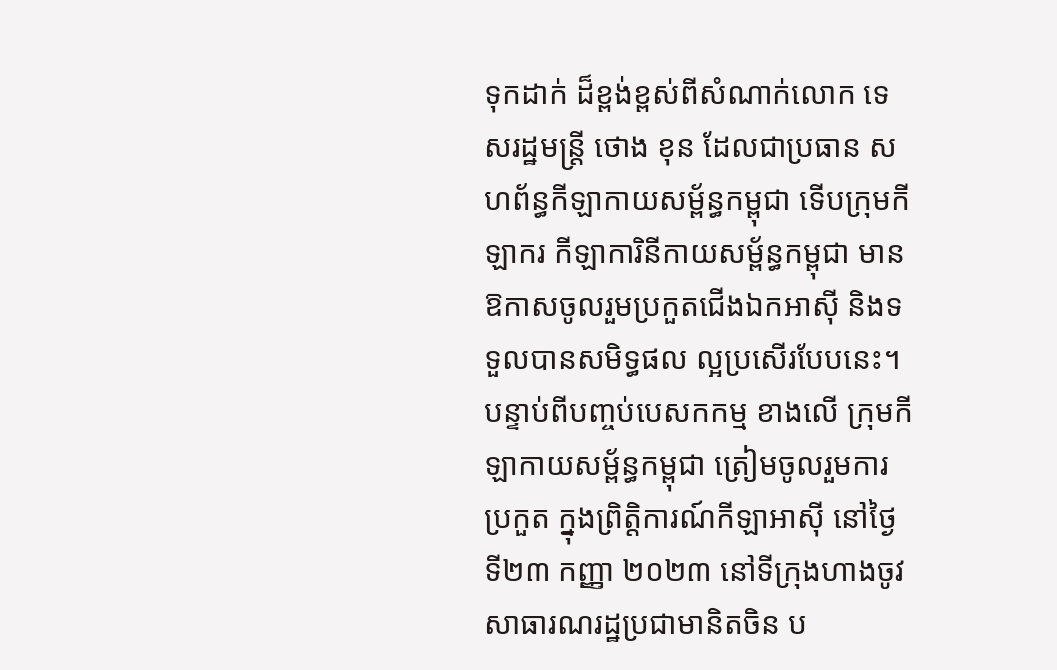ទុកដាក់ ដ៏ខ្ពង់ខ្ពស់ពីសំណាក់លោក ទេសរដ្ឋមន្ដ្រី ថោង ខុន ដែលជាប្រធាន សហព័ន្ធកីឡាកាយសម្ព័ន្ធកម្ពុជា ទើបក្រុមកីឡាករ កីឡាការិនីកាយសម្ព័ន្ធកម្ពុជា មានឱកាសចូលរួមប្រកួតជើងឯកអាស៊ី និងទទួលបានសមិទ្ធផល ល្អប្រសើរបែបនេះ។
បន្ទាប់ពីបញ្ចប់បេសកកម្ម ខាងលើ ក្រុមកីឡាកាយសម្ព័ន្ធកម្ពុជា ត្រៀមចូលរួមការ ប្រកួត ក្នុងព្រិត្តិការណ៍កីឡាអាស៊ី នៅថ្ងៃទី២៣ កញ្ញា ២០២៣ នៅទីក្រុងហាងចូវ សាធារណរដ្ឋប្រជាមានិតចិន ប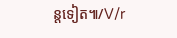ន្តទៀត៕/V/r